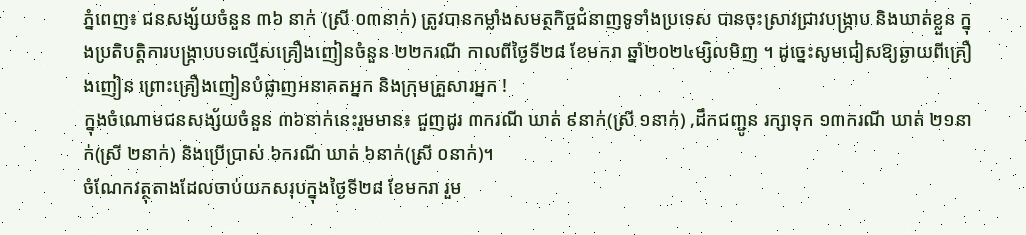ភ្នំពេញ៖ ជនសង្ស័យចំនួន ៣៦ នាក់ (ស្រី ០៣នាក់) ត្រូវបានកម្លាំងសមត្ថកិច្ចជំនាញទូទាំងប្រទេស បានចុះស្រាវជ្រាវបង្រ្កាប និងឃាត់ខ្លួន ក្នុងប្រតិបត្តិការបង្ក្រាបបទល្មើសគ្រឿងញៀនចំនួន ២២ករណី កាលពីថ្ងៃទី២៨ ខែមករា ឆ្នាំ២០២៤ម្សិលមិញ ។ ដូច្នេះសូមជៀសឱ្យឆ្ងាយពីគ្រឿងញៀន ព្រោះគ្រឿងញៀនបំផ្លាញអនាគតអ្នក និងក្រុមគ្រួសារអ្នក !
ក្នុងចំណោមជនសង្ស័យចំនួន ៣៦នាក់នេះរួមមាន៖ ជួញដូរ ៣ករណី ឃាត់ ៩នាក់(ស្រី ១នាក់) ,ដឹកជញ្ជូន រក្សាទុក ១៣ករណី ឃាត់ ២១នាក់(ស្រី ២នាក់) និងប្រើប្រាស់ ៦ករណី ឃាត់ ៦នាក់(ស្រី ០នាក់)។
ចំណែកវត្ថុតាងដែលចាប់យកសរុបក្នុងថ្ងៃទី២៨ ខែមករា រួម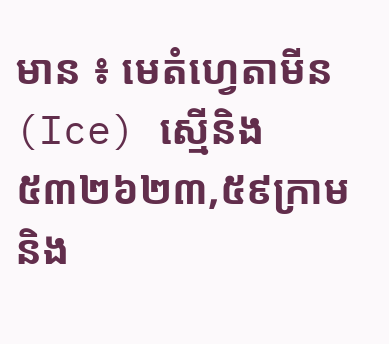មាន ៖ មេតំហ្វេតាមីន(Ice) ស្មេីនិង ៥៣២៦២៣,៥៩ក្រាម និង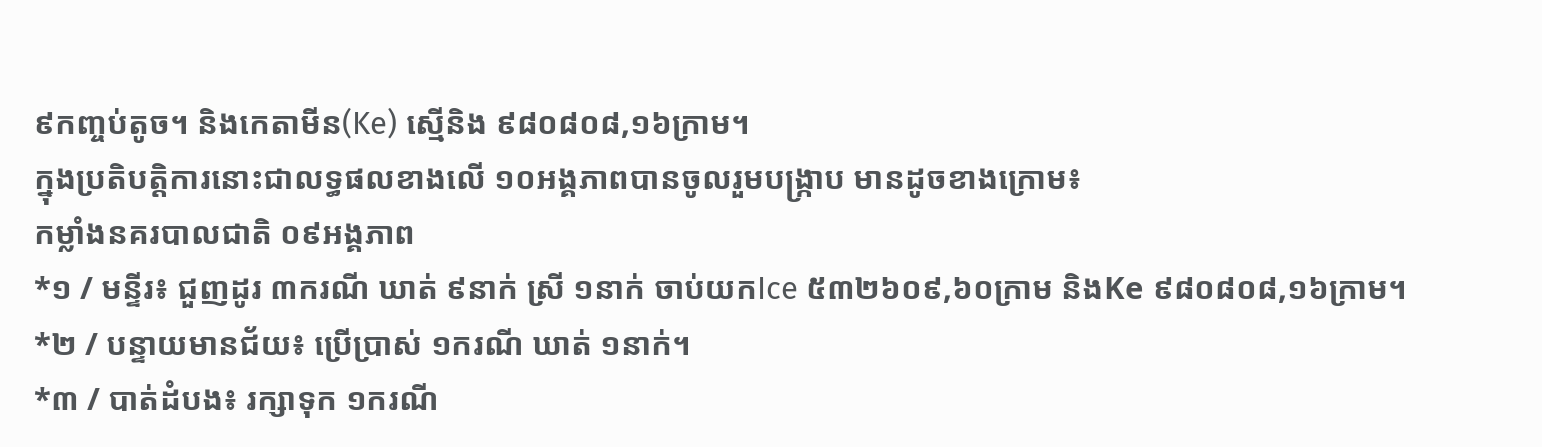៩កញ្ចប់តូច។ និងកេតាមីន(Ke) ស្មេីនិង ៩៨០៨០៨,១៦ក្រាម។
ក្នុងប្រតិបត្តិការនោះជាលទ្ធផលខាងលើ ១០អង្គភាពបានចូលរួមបង្ក្រាប មានដូចខាងក្រោម៖
កម្លាំងនគរបាលជាតិ ០៩អង្គភាព
*១ / មន្ទីរ៖ ជួញដូរ ៣ករណី ឃាត់ ៩នាក់ ស្រី ១នាក់ ចាប់យកIce ៥៣២៦០៩,៦០ក្រាម និងKe ៩៨០៨០៨,១៦ក្រាម។
*២ / បន្ទាយមានជ័យ៖ ប្រើប្រាស់ ១ករណី ឃាត់ ១នាក់។
*៣ / បាត់ដំបង៖ រក្សាទុក ១ករណី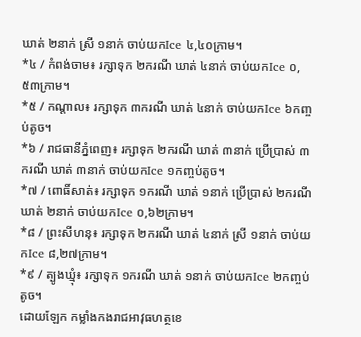ឃាត់ ២នាក់ ស្រី ១នាក់ ចាប់យកIce ៤,៤០ក្រាម។
*៤ / កំពង់ចាម៖ រក្សាទុក ២ករណី ឃាត់ ៤នាក់ ចាប់យកIce ០,៥៣ក្រាម។
*៥ / កណ្តាល៖ រក្សាទុក ៣ករណី ឃាត់ ៤នាក់ ចាប់យកIce ៦កញ្ចប់តូច។
*៦ / រាជធានីភ្នំពេញ៖ រក្សាទុក ២ករណី ឃាត់ ៣នាក់ ប្រើប្រាស់ ៣ករណី ឃាត់ ៣នាក់ ចាប់យកIce ១កញ្ចប់តូច។
*៧ / ពោធិ៍សាត់៖ រក្សាទុក ១ករណី ឃាត់ ១នាក់ ប្រើប្រាស់ ២ករណី ឃាត់ ២នាក់ ចាប់យកIce ០,៦២ក្រាម។
*៨ / ព្រះសីហនុ៖ រក្សាទុក ២ករណី ឃាត់ ៤នាក់ ស្រី ១នាក់ ចាប់យកIce ៨,២៧ក្រាម។
*៩ / ត្បូងឃ្មុំ៖ រក្សាទុក ១ករណី ឃាត់ ១នាក់ ចាប់យកIce ២កញ្ចប់តូច។
ដោយឡែក កម្លាំងកងរាជអាវុធហត្ថខេ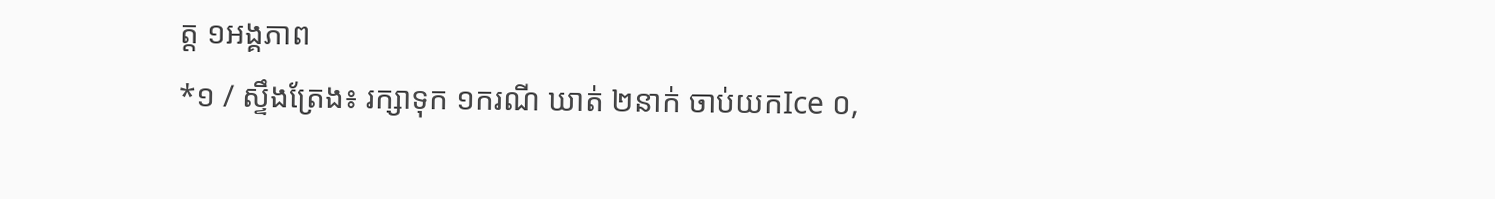ត្ត ១អង្គភាព
*១ / ស្ទឹងត្រែង៖ រក្សាទុក ១ករណី ឃាត់ ២នាក់ ចាប់យកIce ០,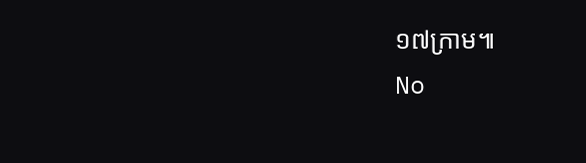១៧ក្រាម៕
No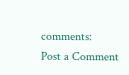comments:
Post a Comment